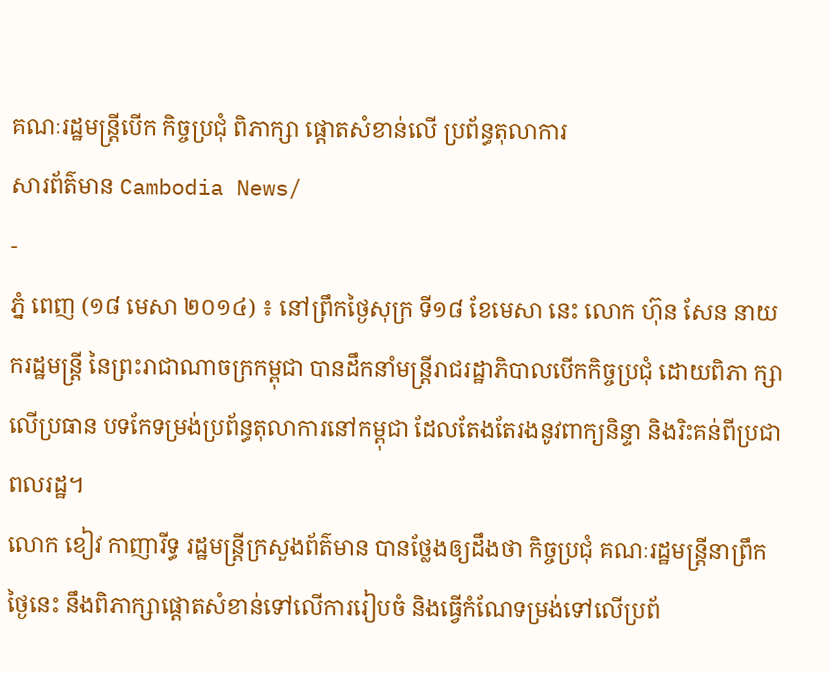គណៈរដ្ឋមន្រ្តីបើក កិច្ចប្រជុំ ពិភាក្សា ផ្តោតសំខាន់លើ ប្រព័ន្ធតុលាការ
សារព័ត៌មាន Cambodia News/
-
ភ្នំ ពេញ (១៨ មេសា ២០១៤) ៖ នៅព្រឹកថ្ងៃសុក្រ ទី១៨ ខែមេសា នេះ លោក ហ៊ុន សែន នាយ ករដ្ឋមន្រ្តី នៃព្រះរាជាណាចក្រកម្ពុជា បានដឹកនាំមន្រ្តីរាជរដ្ឋាភិបាលបើកកិច្ចប្រជុំ ដោយពិភា ក្សា លើប្រធាន បទកែទម្រង់ប្រព័ន្ធតុលាការនៅកម្ពុជា ដែលតែងតែរងនូវពាក្យនិន្ទា និងរិះគន់ពីប្រជាពលរដ្ឋ។
លោក ខៀវ កាញារីទ្ធ រដ្ឋមន្រ្តីក្រសួងព័ត៌មាន បានថ្លែងឲ្យដឹងថា កិច្ចប្រជុំ គណៈរដ្ឋមន្រ្តីនាព្រឹកថ្ងៃនេះ នឹងពិភាក្សាផ្តោតសំខាន់ទៅលើការរៀបចំ និងធ្វើកំណែទម្រង់ទៅលើប្រព័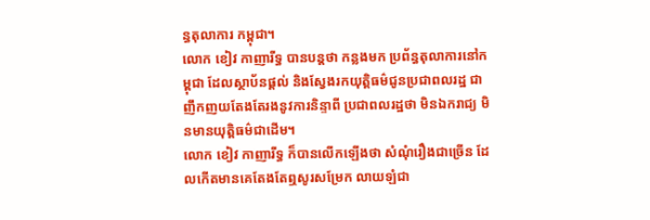ន្ធតុលាការ កម្ពុជា។
លោក ខៀវ កាញារីទ្ធ បានបន្តថា កន្លងមក ប្រព័ន្ធតុលាការនៅកម្ពុជា ដែលស្ថាប័នផ្តល់ និងស្វែងរកយុត្តិធម៌ជូនប្រជាពលរដ្ឋ ជាញឹកញយតែងតែរងនូវការនិន្ទាពី ប្រជាពលរដ្ឋថា មិនឯករាជ្យ មិនមានយុត្តិធម៌ជាដើម។
លោក ខៀវ កាញារីទ្ធ ក៏បានលើកឡើងថា សំណុំរឿងជាច្រើន ដែលកើតមានគេតែងតែឮសូរសម្រែក លាយឡំជា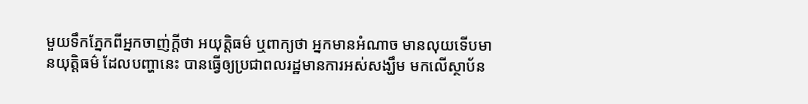មួយទឹកភ្នែកពីអ្នកចាញ់ក្តីថា អយុត្តិធម៌ ឬពាក្យថា អ្នកមានអំណាច មានលុយទើបមានយុត្តិធម៌ ដែលបញ្ហានេះ បានធ្វើឲ្យប្រជាពលរដ្ឋមានការអស់សង្ឃឹម មកលើស្ថាប័ន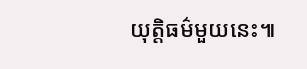យុត្តិធម៌មួយនេះ៕